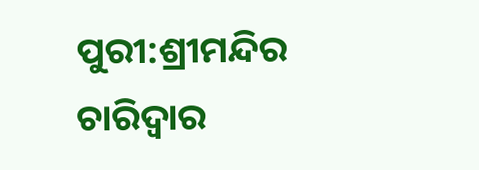ପୁରୀ:ଶ୍ରୀମନ୍ଦିର ଚାରିଦ୍ୱାର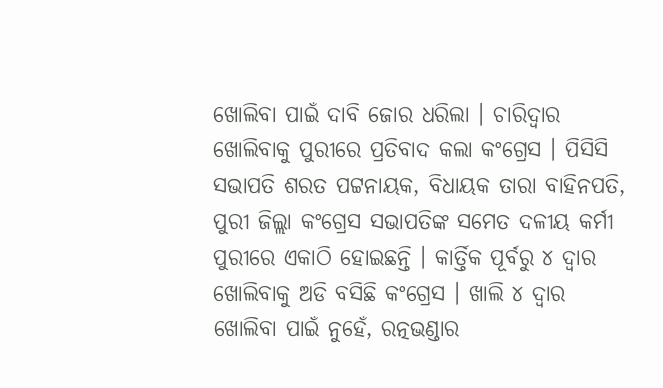ଖୋଲିବା ପାଇଁ ଦାବି ଜୋର ଧରିଲା । ଚାରିଦ୍ୱାର ଖୋଲିବାକୁ ପୁରୀରେ ପ୍ରତିବାଦ କଲା କଂଗ୍ରେସ । ପିସିସି ସଭାପତି ଶରତ ପଟ୍ଟନାୟକ, ବିଧାୟକ ତାରା ବାହିନପତି, ପୁରୀ ଜିଲ୍ଲା କଂଗ୍ରେସ ସଭାପତିଙ୍କ ସମେତ ଦଳୀୟ କର୍ମୀ ପୁରୀରେ ଏକାଠି ହୋଇଛନ୍ତି । କାର୍ତ୍ତିକ ପୂର୍ବରୁ ୪ ଦ୍ୱାର ଖୋଲିବାକୁ ଅଡି ବସିଛି କଂଗ୍ରେସ । ଖାଲି ୪ ଦ୍ୱାର ଖୋଲିବା ପାଇଁ ନୁହେଁ, ରତ୍ନଭଣ୍ଡାର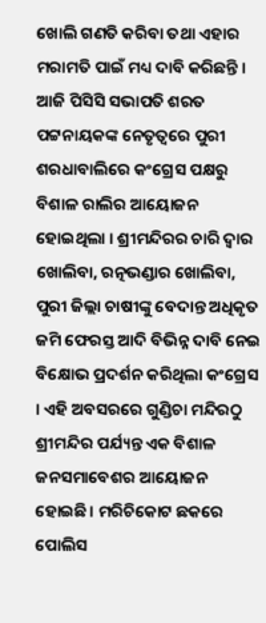ଖୋଲି ଗଣତି କରିବା ତଥା ଏହାର ମରାମତି ପାଇଁ ମଧ୍ୟ ଦାବି କରିଛନ୍ତି ।
ଆଜି ପିସିସି ସଭାପତି ଶରତ ପଟ୍ଟନାୟକଙ୍କ ନେତୃତ୍ୱରେ ପୁରୀ ଶରଧାବାଲିରେ କଂଗ୍ରେସ ପକ୍ଷରୁ ବିଶାଳ ରାଲିର ଆୟୋଜନ ହୋଇଥିଲା । ଶ୍ରୀମନ୍ଦିରର ଚାରି ଦ୍ୱାର ଖୋଲିବା, ରତ୍ନଭଣ୍ଡାର ଖୋଲିବା, ପୁରୀ ଜିଲ୍ଲା ଚାଷୀଙ୍କୁ ବେଦାନ୍ତ ଅଧିକୃତ ଜମି ଫେରସ୍ତ ଆଦି ବିଭିନ୍ନ ଦାବି ନେଇ ବିକ୍ଷୋଭ ପ୍ରଦର୍ଶନ କରିଥିଲା କଂଗ୍ରେସ । ଏହି ଅବସରରେ ଗୁଣ୍ଡିଚା ମନ୍ଦିରଠୁ ଶ୍ରୀମନ୍ଦିର ପର୍ଯ୍ୟନ୍ତ ଏକ ବିଶାଳ ଜନସମାବେଶର ଆୟୋଜନ ହୋଇଛି। ମରିଚିକୋଟ ଛକରେ ପୋଲିସ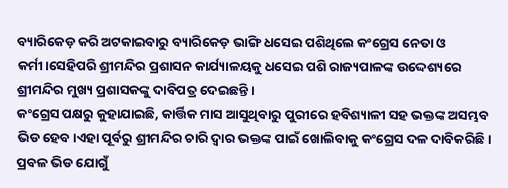ବ୍ୟାରିକେଡ଼ କରି ଅଟକାଇବାରୁ ବ୍ୟାରିକେଡ଼ ଭାଙ୍ଗି ଧସେଇ ପଶିଥିଲେ କଂଗ୍ରେସ ନେତା ଓ କର୍ମୀ।ସେହିପରି ଶ୍ରୀମନ୍ଦିର ପ୍ରଶାସନ କାର୍ଯ୍ୟାଳୟକୁ ଧସେଇ ପଶି ରାଜ୍ୟପାଳଙ୍କ ଉଦ୍ଦେଶ୍ୟରେ ଶ୍ରୀମନ୍ଦିର ମୁଖ୍ୟ ପ୍ରଶାସକଙ୍କୁ ଦାବିପତ୍ର ଦେଇଛନ୍ତି ।
କଂଗ୍ରେସ ପକ୍ଷରୁ କୁହାଯାଇଛି, କାର୍ତ୍ତିକ ମାସ ଆସୁଥିବାରୁ ପୁରୀରେ ହବିଶ୍ୟାଳୀ ସହ ଭକ୍ତଙ୍କ ଅସମ୍ଭବ ଭିଡ ହେବ।ଏହା ପୂର୍ବରୁ ଶ୍ରୀମନ୍ଦିର ଚାରି ଦ୍ଵାର ଭକ୍ତଙ୍କ ପାଇଁ ଖୋଲିବାକୁ କଂଗ୍ରେସ ଦଳ ଦାବିକରିଛି। ପ୍ରବଳ ଭିଡ ଯୋଗୁଁ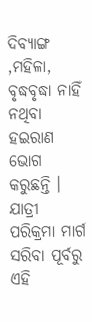ଦିବ୍ୟାଙ୍ଗ ,ମହିଳା, ବୃଦ୍ଧବୃଦ୍ଧା ନାହିଁ ନଥିବା ହଇରାଣ ଭୋଗ କରୁଛନ୍ତି । ଯାତ୍ରୀ ପରିକ୍ରମା ମାର୍ଗ ସରିବା ପୂର୍ବରୁ ଏହି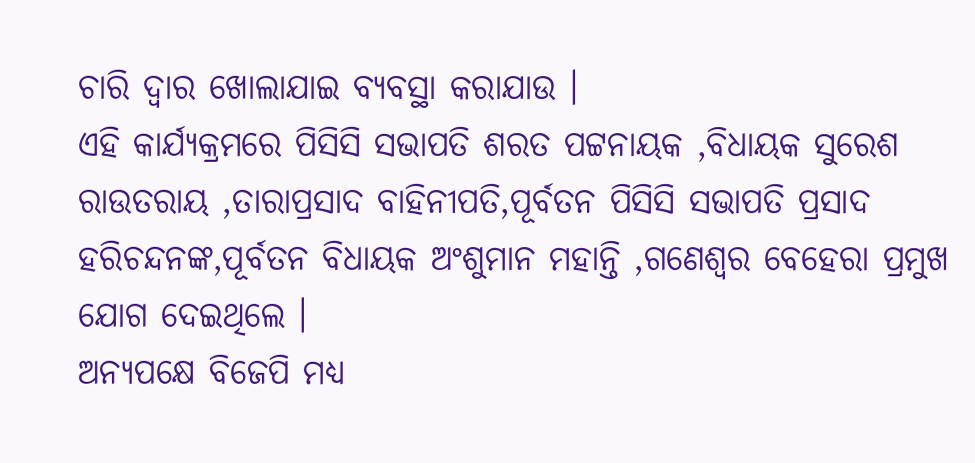ଚାରି ଦ୍ଵାର ଖୋଲାଯାଇ ବ୍ୟବସ୍ଥା କରାଯାଉ ।
ଏହି କାର୍ଯ୍ୟକ୍ରମରେ ପିସିସି ସଭାପତି ଶରତ ପଟ୍ଟନାୟକ ,ବିଧାୟକ ସୁରେଶ ରାଉତରାୟ ,ତାରାପ୍ରସାଦ ବାହିନୀପତି,ପୂର୍ବତନ ପିସିସି ସଭାପତି ପ୍ରସାଦ ହରିଚନ୍ଦନଙ୍କ,ପୂର୍ବତନ ବିଧାୟକ ଅଂଶୁମାନ ମହାନ୍ତି ,ଗଣେଶ୍ୱର ବେହେରା ପ୍ରମୁଖ ଯୋଗ ଦେଇଥିଲେ ।
ଅନ୍ୟପକ୍ଷେ ବିଜେପି ମଧ୍ୟ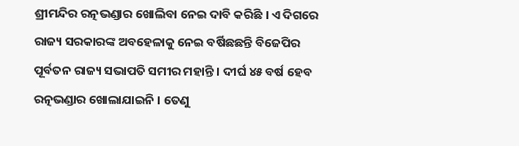ଶ୍ରୀମନ୍ଦିର ରତ୍ନଭଣ୍ଡାର ଖୋଲିବା ନେଇ ଦାବି କରିଛି । ଏ ଦିଗରେ ରାଜ୍ୟ ସରକାରଙ୍କ ଅବହେଳାକୁ ନେଇ ବର୍ଷିଛଛନ୍ତି ବିଜେପିର ପୂର୍ବତନ ରାଜ୍ୟ ସଭାପତି ସମୀର ମହାନ୍ତି । ଦୀର୍ଘ ୪୫ ବର୍ଷ ହେବ ରତ୍ନଭଣ୍ଡାର ଖୋଲାଯାଇନି । ତେଣୁ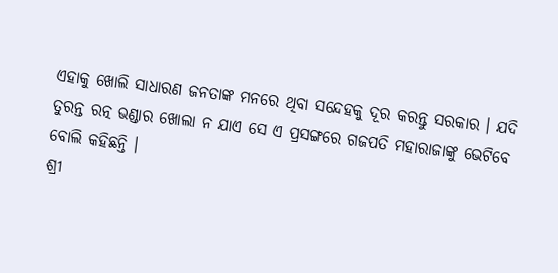ଏହାକୁ ଖୋଲି ସାଧାରଣ ଜନତାଙ୍କ ମନରେ ଥିବା ସନ୍ଦେହକୁ ଦୂର କରନ୍ତୁ ସରକାର । ଯଦି ତୁରନ୍ତ ରତ୍ନ ଭଣ୍ଡାର ଖୋଲା ନ ଯାଏ ସେ ଏ ପ୍ରସଙ୍ଗରେ ଗଜପତି ମହାରାଜାଙ୍କୁ ଭେଟିବେ ବୋଲି କହିଛନ୍ତି ।
ଶ୍ରୀ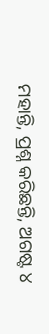ମହାନ୍ତି, ପ୍ରଶ୍ନ କରିଛନ୍ତି, ଅଗଷ୍ଟ ୪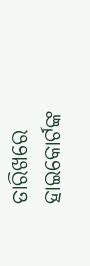ତାରିଖରେ ହାଇକୋର୍ଟଙ୍କ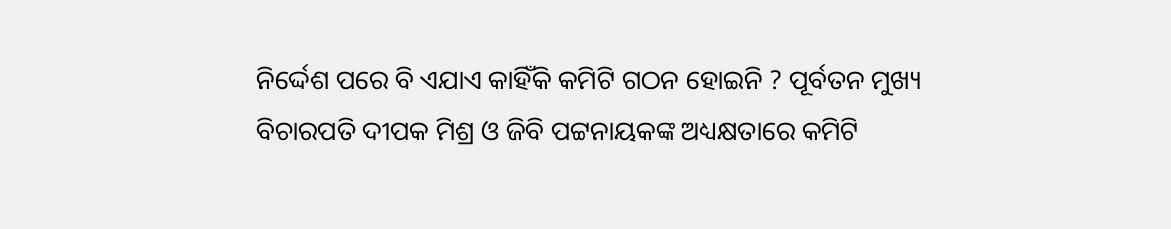ନିର୍ଦ୍ଦେଶ ପରେ ବି ଏଯାଏ କାହିଁକି କମିଟି ଗଠନ ହୋଇନି ? ପୂର୍ବତନ ମୁଖ୍ୟ ବିଚାରପତି ଦୀପକ ମିଶ୍ର ଓ ଜିବି ପଟ୍ଟନାୟକଙ୍କ ଅଧ୍ୟକ୍ଷତାରେ କମିଟି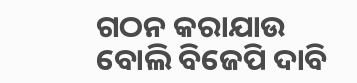ଗଠନ କରାଯାଉ ବୋଲି ବିଜେପି ଦାବି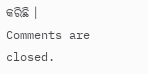କରିଛି ।
Comments are closed.